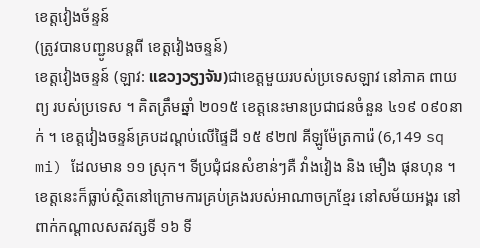ខេត្តវៀងច័ន្ទន៍
(ត្រូវបានបញ្ជូនបន្តពី ខេត្តវៀងចន្ទន៍)
ខេត្តវៀងចន្ទន៍ (ឡាវ: ແຂວງວຽງຈັນ)ជាខេត្តមួយរបស់ប្រទេសឡាវ នៅភាគ ពាយព្យ របស់ប្រទេស ។ គិតត្រឹមឆ្នាំ ២០១៥ ខេត្តនេះមានប្រជាជនចំនួន ៤១៩ ០៩០នាក់ ។ ខេត្តវៀងចន្ទន៍គ្របដណ្តប់លើផ្ទៃដី ១៥ ៩២៧ គីឡូម៉ែត្រការ៉េ (6,149 sq mi) ដែលមាន ១១ ស្រុក។ ទីប្រជុំជនសំខាន់ៗគឺ វាំងវៀង និង មឿង ផុនហុន ។
ខេត្តនេះក៏ធ្លាប់ស្ថិតនៅក្រោមការគ្រប់គ្រងរបស់អាណាចក្រខ្មែរ នៅសម័យអង្គរ នៅពាក់កណ្តាលសតវត្សទី ១៦ ទី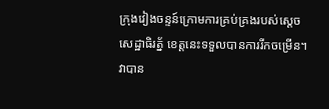ក្រុងវៀងចន្ទន៍ក្រោមការគ្រប់គ្រងរបស់ស្តេចសេដ្ឋាធិរត្ន័ ខេត្តនេះទទួលបានការរីកចម្រើន។ វាបាន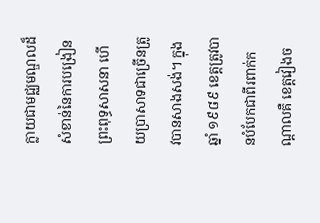ក្លាយជាមជ្ឈមណ្ឌលដ៏សំខាន់នៃការបង្រៀនព្រះពុទ្ធសាសនា ហើយប្រាសាទជាច្រើនត្រូវបានសាងសង់។ ក្នុងឆ្នាំ ១៩៨៩ ខេត្តត្រូវបានបំបែកជាពីរពាក់កណ្តាលគឺ ខេត្តវៀងច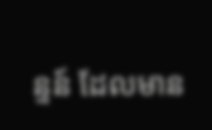ន្ទន៍ ដែលមាន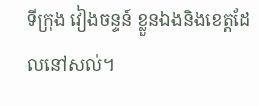ទីក្រុង វៀងចន្ទន៍ ខ្លួនឯងនិងខេត្តដែលនៅសល់។